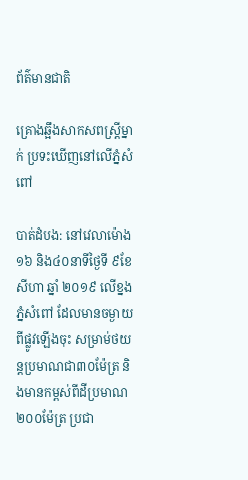ព័ត៌មានជាតិ

គ្រោងឆ្អឹងសាកសពស្រី្តម្នាក់ ប្រទះឃើញនៅលើភ្នំសំពៅ

បាត់ដំបង: នៅវេលាម៉ោង១៦ និង៤០នាទីថ្ងៃទី ៩ខែសីហា ឆ្នាំ ២០១៩ លើខ្នងភ្នំសំពៅ ដែលមានចម្ងាយពីផ្លូវឡើងចុះ សម្រាម់ថយន្តប្រមាណជា៣០ម៉ែត្រ និងមានកម្ពស់ពីដីប្រមាណ២០០ម៉ែត្រ ប្រជា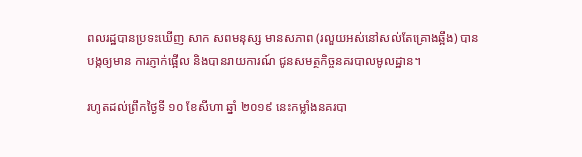ពលរដ្ឋបានប្រទះឃើញ សាក សពមនុស្ស មានសភាព (រលួយអស់នៅសល់តែគ្រោងឆ្អឹង) បានបង្កឲ្យមាន ការភ្ញាក់ផ្អើល និងបានរាយការណ៍ ជូនសមត្ថកិច្ចនគរបាលមូលដ្ឋាន។

រហូតដល់ព្រឹកថ្ងៃទី ១០ ខែសីហា ឆ្នាំ ២០១៩ នេះកម្លាំងនគរបា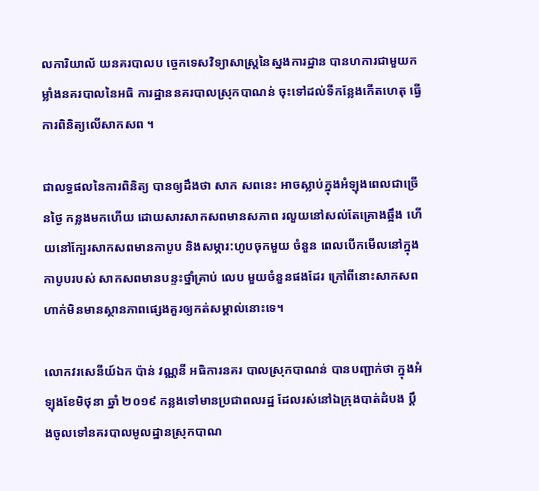លការិយាល័ យនគរបាលប ច្ចេកទេសវិទ្យាសាស្រ្តនៃស្នងការដ្ឋាន បានហការជាមួយកម្លាំងនគរបាលនៃអធិ ការដ្ឋាននគរបាលស្រុកបាណន់ ចុះទៅដល់ទីកន្លែងកើតហេតុ ធ្វើការពិនិត្យលើសាកសព ។

ជាលទ្ធផលនៃការពិនិត្យ បានឲ្យដឹងថា សាក សពនេះ អាចស្លាប់ក្នុងអំឡុងពេលជាច្រើនថ្ងៃ កន្លងមកហើយ ដោយសារសាកសពមានសភាព រលួយនៅសល់តែគ្រោងឆ្អឹង ហើយនៅក្បែរសាកសពមានកាបូប និងសម្ភារ:ហូបចុកមួយ ចំនួន ពេលបើកមើលនៅក្នុងកាបូបរបស់ សាកសពមានបន្ទះថ្នាំគ្រាប់ លេប មួយចំនួនផងដែរ ក្រៅពីនោះសាកសព ហាក់មិនមានស្ថានភាពផ្សេងគួរឲ្យកត់សម្គាល់នោះទេ។

លោកវរសេនីយ៍ឯក ប៉ាន់ វណ្ណនី អធិការនគរ បាលស្រុកបាណន់ បានបញ្ជាក់ថា ក្នុងអំឡុងខែមិថុនា ឆ្នាំ ២០១៩ កន្លងទៅមានប្រជាពលរដ្ឋ ដែលរស់នៅឯក្រុងបាត់ដំបង ប្តឹងចូលទៅនគរបាលមូលដ្ឋានស្រុកបាណ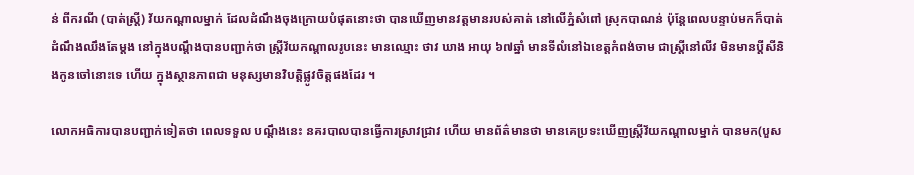ន់ ពីករណី (បាត់ស្ត្រី) វ័យកណ្តាលម្នាក់ ដែលដំណឹងចុងក្រោយបំផុតនោះថា បានឃើញមានវត្តមានរបស់គាត់ នៅលើភ្នំសំពៅ ស្រុកបាណន់ ប៉ុន្តែពេលបន្ទាប់មកក៏បាត់ដំណឹងឈឹងតែម្តង នៅក្នុងបណ្តឹងបានបញ្ជាក់ថា ស្ត្រីវ័យកណ្តាលរូបនេះ មានឈ្មោះ ថាវ ឃាង អាយុ ៦៧ឆ្នាំ មានទីលំនៅឯខេត្តកំពង់ចាម ជាស្ត្រីនៅលីវ មិនមានប្តីសីនិងកូនចៅនោះទេ ហើយ ក្នុងស្ថានភាពជា មនុស្សមានវិបត្តិផ្លូវចិត្តផងដែរ ។

លោកអធិការបានបញ្ជាក់ទៀតថា ពេលទទួល បណ្តឹងនេះ នគរបាលបានធ្វើការស្រាវជ្រាវ ហើយ មានព័ត៌មានថា មានគេប្រទះឃើញស្រ្តីវ័យកណ្តាលម្នាក់ បានមក(បួស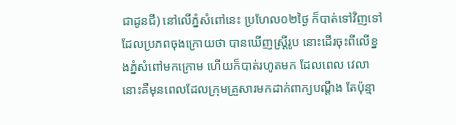ជាដូនជី) នៅលើភ្នំសំពៅនេះ ប្រហែល០២ថ្ងៃ ក៏បាត់ទៅវិញទៅ ដែលប្រភពចុងក្រោយថា បានឃើញស្រ្តីរូប នោះដើរចុះពីលើខ្នងភ្នំសំពៅមកក្រោម ហើយក៏បាត់រហូតមក ដែលពេល វេលានោះគឺមុនពេលដែលក្រុមគ្រួសារមកដាក់ពាក្យបណ្តឹង តែប៉ុន្មា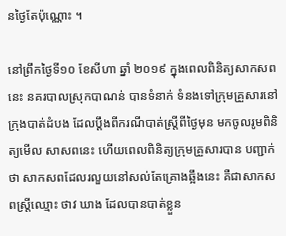នថ្ងៃតែប៉ុណ្ណោះ ។

នៅព្រឹកថ្ងៃទី១០ ខែសីហា ឆ្នាំ ២០១៩ ក្នុងពេលពិនិត្យសាកសពនេះ នគរបាលស្រុកបាណន់ បានទំនាក់ ទំនងទៅក្រុមគ្រួសារនៅក្រុងបាត់ដំបង ដែលប្តឹងពីករណីបាត់ស្រ្តីពីថ្ងៃមុន មកចូលរូមពិនិត្យមើល សាសពនេះ ហើយពេលពិនិត្យក្រុមគ្រួសារបាន បញ្ជាក់ថា សាកសពដែលរលួយនៅសល់តែគ្រោងឆ្អឹងនេះ គឺជាសាកសពស្រ្តីឈ្មោះ ថាវ ឃាង ដែលបានបាត់ខ្លួន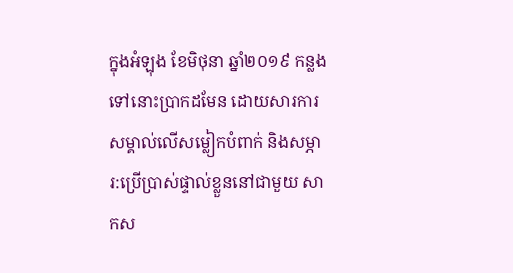ក្នុងអំឡុង ខែមិថុនា ឆ្នាំ២០១៩ កន្លងទៅនោះប្រាកដមែន ដោយសារការសម្គាល់លើសម្លៀកបំពាក់ និងសម្ភារ:ប្រើប្រាស់ផ្ទាល់ខ្លួននៅជាមួយ សាកស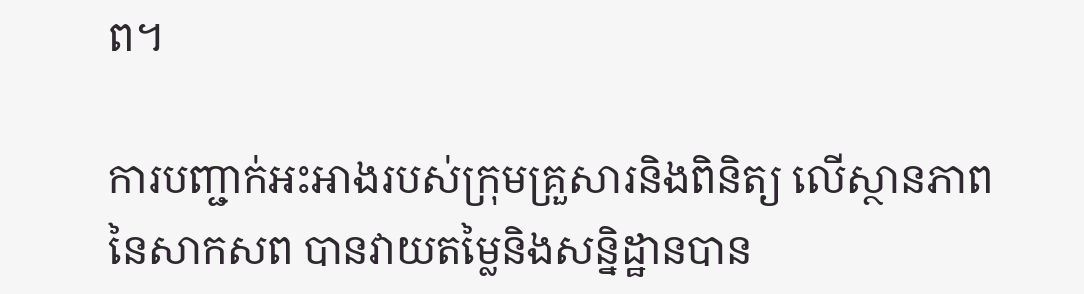ព។

ការបញ្ជាក់អះអាងរបស់ក្រុមគ្រួសារនិងពិនិត្យ លើស្ថានភាពនៃសាកសព បានវាយតម្លៃនិងសន្និដ្ឋានបាន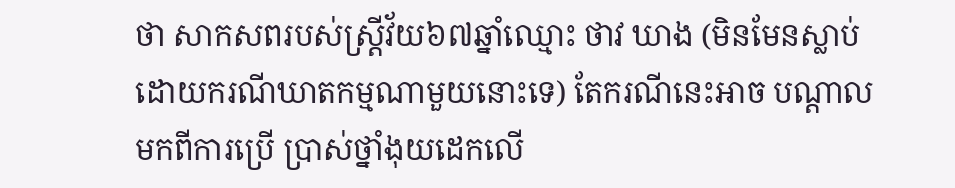ថា សាកសពរបស់ស្រ្តីវ័យ៦៧ឆ្នាំឈ្មោះ ថាវ ឃាង (មិនមែនស្លាប់ ដោយករណីឃាតកម្មណាមួយនោះទេ) តែករណីនេះអាច បណ្តាលមកពីការប្រើ ប្រាស់ថ្នាំងុយដេកលើ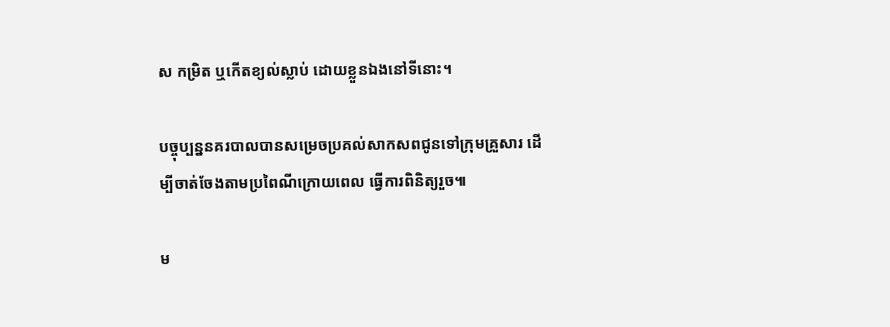ស កម្រិត ឬកើតខ្យល់ស្លាប់ ដោយខ្លួនឯងនៅទីនោះ។

បច្ចុប្បន្ននគរបាលបានសម្រេចប្រគល់សាកសពជូនទៅក្រុមគ្រួសារ ដើម្បីចាត់ចែងតាមប្រពៃណីក្រោយពេល ធ្វើការពិនិត្យរួច៕

ម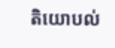តិយោបល់